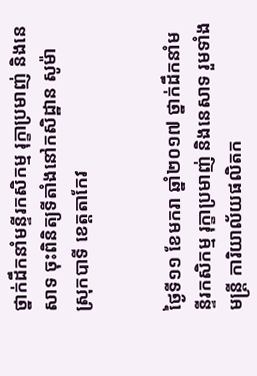ថ្នាក់ដឹកនាំមន្ទីរកសិកម្ម រុក្ខាប្រមាញ់ និងនេសាទ ចុះពិនិត្យទីតាំងនៅកសិដ្ឋាន សូម៉ា ស្រុកបាទី ខេត្តតាកែវ


ថ្ងៃទី១១ ខែមករា ឆ្នាំ២០១៧ ថ្នាក់ដឹកនាំមន្ទីរកសិកម្ម រុក្ខាប្រមាញ់ និងនេសាទ រួមទាំងមន្រ្តី ការិយាល័យផលិតក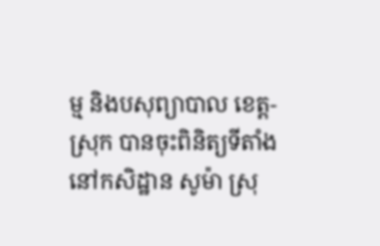ម្ម និងបសុព្យាបាល ខេត្ត-ស្រុក បានចុះពិនិត្យទីតាំងនៅកសិដ្ឋាន សូម៉ា ស្រុ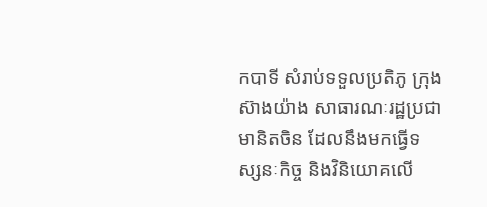កបាទី សំរាប់ទទួលប្រតិភូ ក្រុងស៊ាងយ៉ាង សាធារណៈរដ្ឋប្រជាមានិតចិន ដែលនឹងមកធ្វើទស្សនៈកិច្ច និងវិនិយោគលើ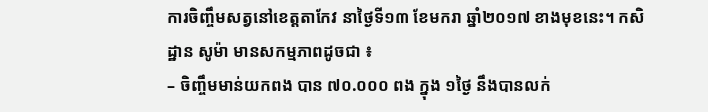ការចិញ្ចឹមសត្វនៅខេត្តតាកែវ នាថ្ងៃទី១៣ ខែមករា ឆ្នាំ២០១៧ ខាងមុខនេះ។ កសិដ្ឋាន សូម៉ា មានសកម្មភាពដូចជា ៖
– ចិញ្ចឹមមាន់យកពង បាន ៧០.០០០ ពង ក្នុង ១ថ្ងៃ នឹងបានលក់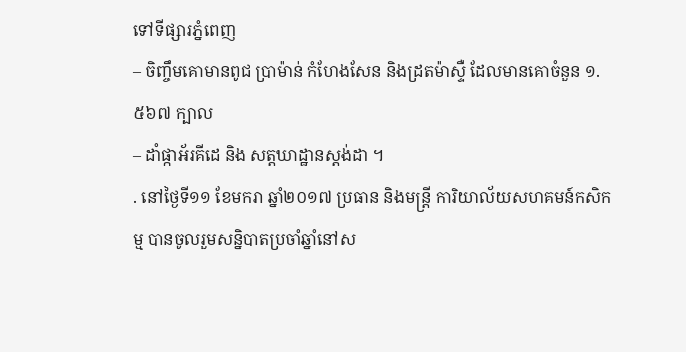ទៅទីផ្សារភ្នំពេញ
– ចិញ្ចឹមគោមានពូជ ប្រាម៉ាន់ កំហែងសែន និងដ្រតម៉ាស្ទឺ ដែលមានគោចំនួន ១.៥៦៧ ក្បាល
– ដាំផ្កាអ័រគីដេ និង សត្តឃាដ្ឋានស្តង់ដា ។
. នៅថ្ងៃទី១១ ខែមករា ឆ្នាំ២០១៧ ប្រធាន និងមន្រ្តី ការិយាល័យសហគមន៍កសិកម្ម បានចូលរួមសន្និបាតប្រចាំឆ្នាំនៅស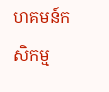ហគមន៍កសិកម្ម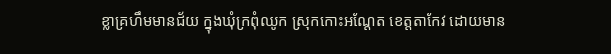ខ្លាគ្រហឹមមានជ័យ ក្នុងឃុំក្រពុំឈូក ស្រុកកោះអណ្តែត ខេត្តតាកែវ ដោយមាន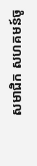សមាជិក សហគមន៍ចូ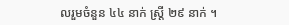លរួមចំនួន ៤៤ នាក់ ស្ត្រី ២៩ នាក់ ។